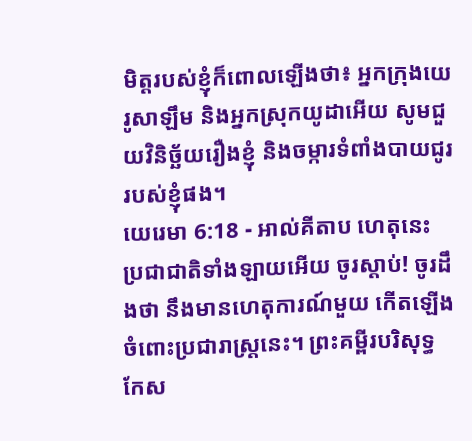មិត្តរបស់ខ្ញុំក៏ពោលឡើងថា៖ អ្នកក្រុងយេរូសាឡឹម និងអ្នកស្រុកយូដាអើយ សូមជួយវិនិច្ឆ័យរឿងខ្ញុំ និងចម្ការទំពាំងបាយជូររបស់ខ្ញុំផង។
យេរេមា 6:18 - អាល់គីតាប ហេតុនេះ ប្រជាជាតិទាំងឡាយអើយ ចូរស្ដាប់! ចូរដឹងថា នឹងមានហេតុការណ៍មួយ កើតឡើងចំពោះប្រជារាស្ត្រនេះ។ ព្រះគម្ពីរបរិសុទ្ធកែស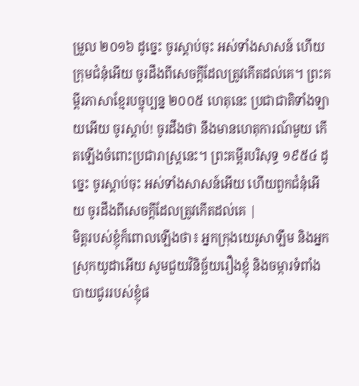ម្រួល ២០១៦ ដូច្នេះ ចូរស្តាប់ចុះ អស់ទាំងសាសន៍ ហើយក្រុមជំនុំអើយ ចូរដឹងពីសេចក្ដីដែលត្រូវកើតដល់គេ។ ព្រះគម្ពីរភាសាខ្មែរបច្ចុប្បន្ន ២០០៥ ហេតុនេះ ប្រជាជាតិទាំងឡាយអើយ ចូរស្ដាប់! ចូរដឹងថា នឹងមានហេតុការណ៍មួយ កើតឡើងចំពោះប្រជារាស្ត្រនេះ។ ព្រះគម្ពីរបរិសុទ្ធ ១៩៥៤ ដូច្នេះ ចូរស្តាប់ចុះ អស់ទាំងសាសន៍អើយ ហើយពួកជំនុំអើយ ចូរដឹងពីសេចក្ដីដែលត្រូវកើតដល់គេ |
មិត្តរបស់ខ្ញុំក៏ពោលឡើងថា៖ អ្នកក្រុងយេរូសាឡឹម និងអ្នកស្រុកយូដាអើយ សូមជួយវិនិច្ឆ័យរឿងខ្ញុំ និងចម្ការទំពាំងបាយជូររបស់ខ្ញុំផ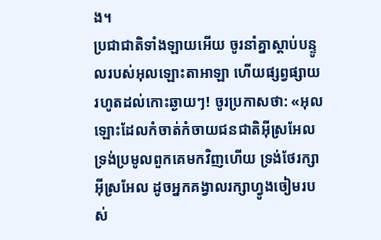ង។
ប្រជាជាតិទាំងឡាយអើយ ចូរនាំគ្នាស្ដាប់បន្ទូលរបស់អុលឡោះតាអាឡា ហើយផ្សព្វផ្សាយរហូតដល់កោះឆ្ងាយៗ! ចូរប្រកាសថា: «អុលឡោះដែលកំចាត់កំចាយជនជាតិអ៊ីស្រអែល ទ្រង់ប្រមូលពួកគេមកវិញហើយ ទ្រង់ថែរក្សាអ៊ីស្រអែល ដូចអ្នកគង្វាលរក្សាហ្វូងចៀមរបស់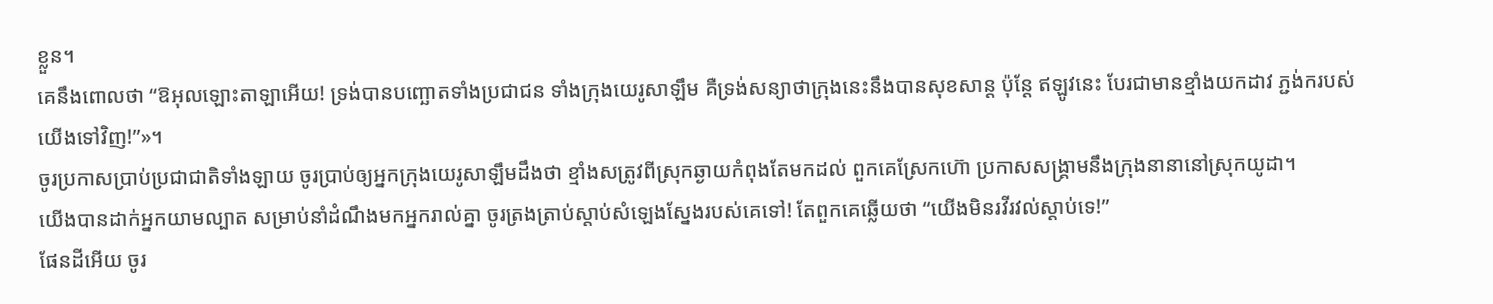ខ្លួន។
គេនឹងពោលថា “ឱអុលឡោះតាឡាអើយ! ទ្រង់បានបញ្ឆោតទាំងប្រជាជន ទាំងក្រុងយេរូសាឡឹម គឺទ្រង់សន្យាថាក្រុងនេះនឹងបានសុខសាន្ត ប៉ុន្តែ ឥឡូវនេះ បែរជាមានខ្មាំងយកដាវ ភ្ជង់ករបស់យើងទៅវិញ!”»។
ចូរប្រកាសប្រាប់ប្រជាជាតិទាំងឡាយ ចូរប្រាប់ឲ្យអ្នកក្រុងយេរូសាឡឹមដឹងថា ខ្មាំងសត្រូវពីស្រុកឆ្ងាយកំពុងតែមកដល់ ពួកគេស្រែកហ៊ោ ប្រកាសសង្គ្រាមនឹងក្រុងនានានៅស្រុកយូដា។
យើងបានដាក់អ្នកយាមល្បាត សម្រាប់នាំដំណឹងមកអ្នករាល់គ្នា ចូរត្រងត្រាប់ស្ដាប់សំឡេងស្នែងរបស់គេទៅ! តែពួកគេឆ្លើយថា “យើងមិនរវីរវល់ស្ដាប់ទេ!”
ផែនដីអើយ ចូរ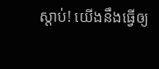ស្ដាប់! យើងនឹងធ្វើឲ្យ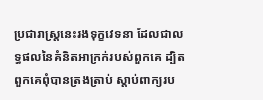ប្រជារាស្ត្រនេះរងទុក្ខវេទនា ដែលជាលទ្ធផលនៃគំនិតអាក្រក់របស់ពួកគេ ដ្បិតពួកគេពុំបានត្រងត្រាប់ ស្ដាប់ពាក្យរប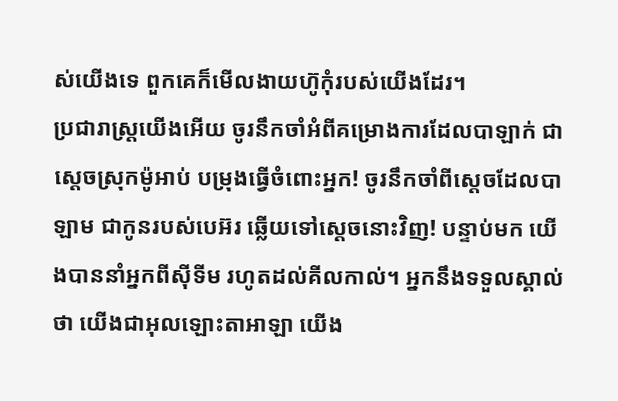ស់យើងទេ ពួកគេក៏មើលងាយហ៊ូកុំរបស់យើងដែរ។
ប្រជារាស្ត្រយើងអើយ ចូរនឹកចាំអំពីគម្រោងការដែលបាឡាក់ ជាស្ដេចស្រុកម៉ូអាប់ បម្រុងធ្វើចំពោះអ្នក! ចូរនឹកចាំពីស្ដេចដែលបាឡាម ជាកូនរបស់បេអ៊រ ឆ្លើយទៅស្ដេចនោះវិញ! បន្ទាប់មក យើងបាននាំអ្នកពីស៊ីទីម រហូតដល់គីលកាល់។ អ្នកនឹងទទួលស្គាល់ថា យើងជាអុលឡោះតាអាឡា យើង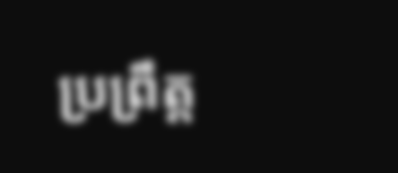ប្រព្រឹត្ត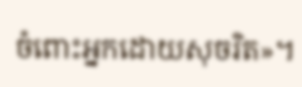ចំពោះអ្នកដោយសុចរិត»។